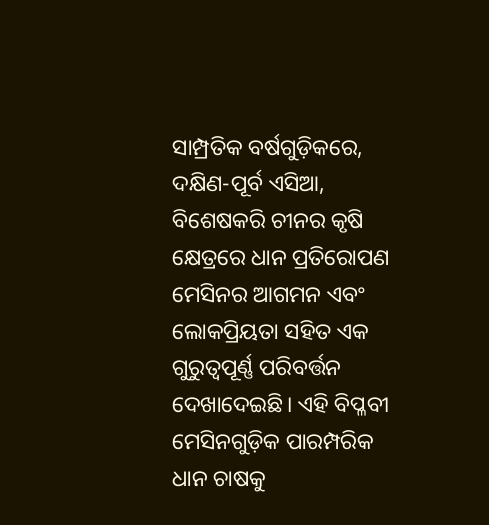ସାମ୍ପ୍ରତିକ ବର୍ଷଗୁଡ଼ିକରେ, ଦକ୍ଷିଣ-ପୂର୍ବ ଏସିଆ, ବିଶେଷକରି ଚୀନର କୃଷି କ୍ଷେତ୍ରରେ ଧାନ ପ୍ରତିରୋପଣ ମେସିନର ଆଗମନ ଏବଂ ଲୋକପ୍ରିୟତା ସହିତ ଏକ ଗୁରୁତ୍ୱପୂର୍ଣ୍ଣ ପରିବର୍ତ୍ତନ ଦେଖାଦେଇଛି। ଏହି ବିପ୍ଳବୀ ମେସିନଗୁଡ଼ିକ ପାରମ୍ପରିକ ଧାନ ଚାଷକୁ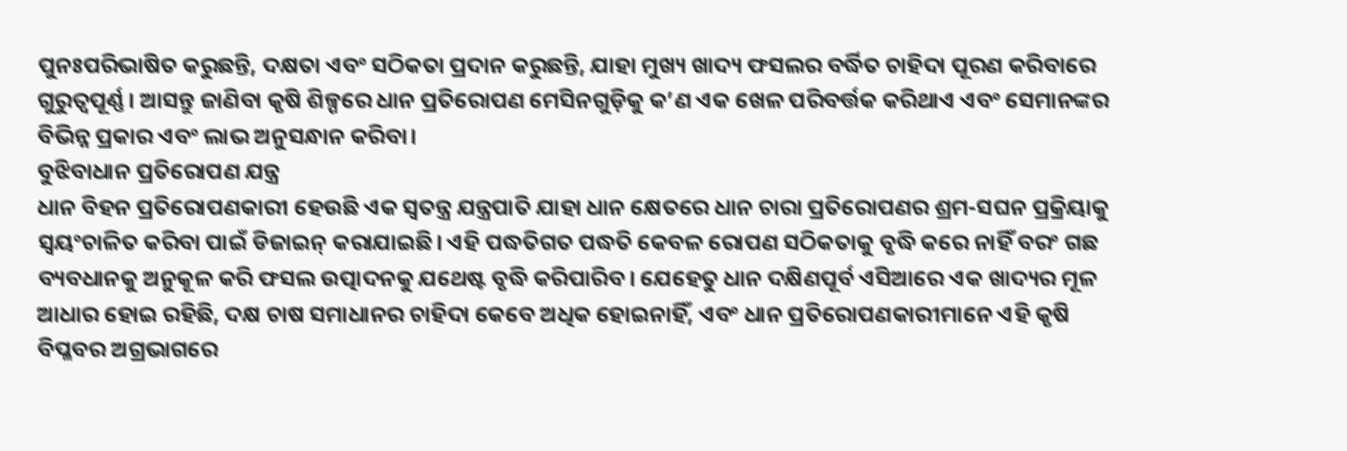ପୁନଃପରିଭାଷିତ କରୁଛନ୍ତି, ଦକ୍ଷତା ଏବଂ ସଠିକତା ପ୍ରଦାନ କରୁଛନ୍ତି, ଯାହା ମୁଖ୍ୟ ଖାଦ୍ୟ ଫସଲର ବର୍ଦ୍ଧିତ ଚାହିଦା ପୂରଣ କରିବାରେ ଗୁରୁତ୍ୱପୂର୍ଣ୍ଣ। ଆସନ୍ତୁ ଜାଣିବା କୃଷି ଶିଳ୍ପରେ ଧାନ ପ୍ରତିରୋପଣ ମେସିନଗୁଡ଼ିକୁ କ’ଣ ଏକ ଖେଳ ପରିବର୍ତ୍ତକ କରିଥାଏ ଏବଂ ସେମାନଙ୍କର ବିଭିନ୍ନ ପ୍ରକାର ଏବଂ ଲାଭ ଅନୁସନ୍ଧାନ କରିବା।
ବୁଝିବାଧାନ ପ୍ରତିରୋପଣ ଯନ୍ତ୍ର
ଧାନ ବିହନ ପ୍ରତିରୋପଣକାରୀ ହେଉଛି ଏକ ସ୍ୱତନ୍ତ୍ର ଯନ୍ତ୍ରପାତି ଯାହା ଧାନ କ୍ଷେତରେ ଧାନ ଚାରା ପ୍ରତିରୋପଣର ଶ୍ରମ-ସଘନ ପ୍ରକ୍ରିୟାକୁ ସ୍ୱୟଂଚାଳିତ କରିବା ପାଇଁ ଡିଜାଇନ୍ କରାଯାଇଛି। ଏହି ପଦ୍ଧତିଗତ ପଦ୍ଧତି କେବଳ ରୋପଣ ସଠିକତାକୁ ବୃଦ୍ଧି କରେ ନାହିଁ ବରଂ ଗଛ ବ୍ୟବଧାନକୁ ଅନୁକୂଳ କରି ଫସଲ ଉତ୍ପାଦନକୁ ଯଥେଷ୍ଟ ବୃଦ୍ଧି କରିପାରିବ। ଯେହେତୁ ଧାନ ଦକ୍ଷିଣପୂର୍ବ ଏସିଆରେ ଏକ ଖାଦ୍ୟର ମୂଳ ଆଧାର ହୋଇ ରହିଛି, ଦକ୍ଷ ଚାଷ ସମାଧାନର ଚାହିଦା କେବେ ଅଧିକ ହୋଇନାହିଁ, ଏବଂ ଧାନ ପ୍ରତିରୋପଣକାରୀମାନେ ଏହି କୃଷି ବିପ୍ଳବର ଅଗ୍ରଭାଗରେ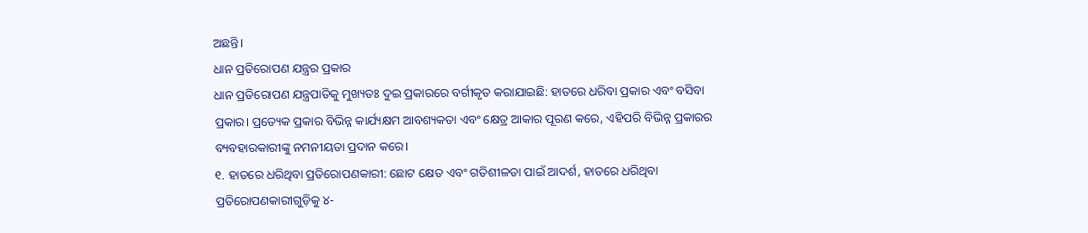ଅଛନ୍ତି।
ଧାନ ପ୍ରତିରୋପଣ ଯନ୍ତ୍ରର ପ୍ରକାର
ଧାନ ପ୍ରତିରୋପଣ ଯନ୍ତ୍ରପାତିକୁ ମୁଖ୍ୟତଃ ଦୁଇ ପ୍ରକାରରେ ବର୍ଗୀକୃତ କରାଯାଇଛି: ହାତରେ ଧରିବା ପ୍ରକାର ଏବଂ ବସିବା ପ୍ରକାର। ପ୍ରତ୍ୟେକ ପ୍ରକାର ବିଭିନ୍ନ କାର୍ଯ୍ୟକ୍ଷମ ଆବଶ୍ୟକତା ଏବଂ କ୍ଷେତ୍ର ଆକାର ପୂରଣ କରେ, ଏହିପରି ବିଭିନ୍ନ ପ୍ରକାରର ବ୍ୟବହାରକାରୀଙ୍କୁ ନମନୀୟତା ପ୍ରଦାନ କରେ।
୧. ହାତରେ ଧରିଥିବା ପ୍ରତିରୋପଣକାରୀ: ଛୋଟ କ୍ଷେତ ଏବଂ ଗତିଶୀଳତା ପାଇଁ ଆଦର୍ଶ, ହାତରେ ଧରିଥିବା ପ୍ରତିରୋପଣକାରୀଗୁଡ଼ିକୁ ୪-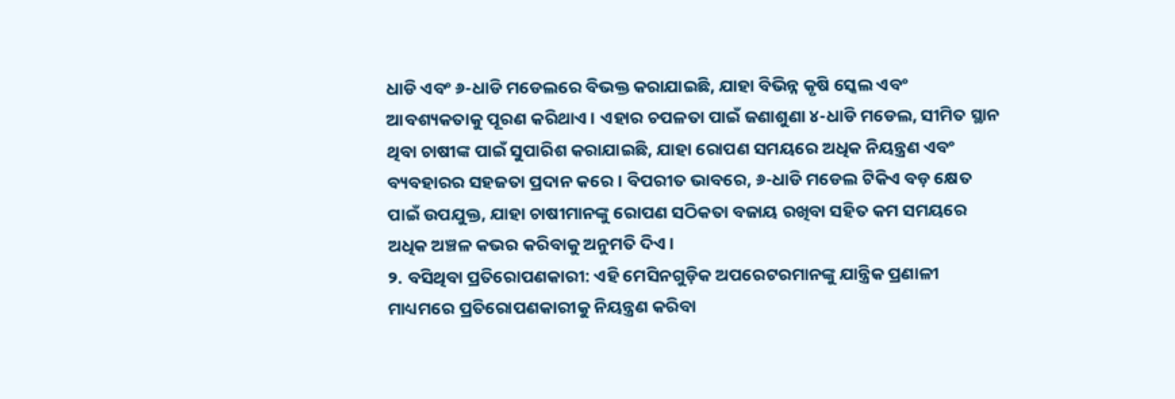ଧାଡି ଏବଂ ୬-ଧାଡି ମଡେଲରେ ବିଭକ୍ତ କରାଯାଇଛି, ଯାହା ବିଭିନ୍ନ କୃଷି ସ୍କେଲ ଏବଂ ଆବଶ୍ୟକତାକୁ ପୂରଣ କରିଥାଏ। ଏହାର ଚପଳତା ପାଇଁ ଜଣାଶୁଣା ୪-ଧାଡି ମଡେଲ, ସୀମିତ ସ୍ଥାନ ଥିବା ଚାଷୀଙ୍କ ପାଇଁ ସୁପାରିଶ କରାଯାଇଛି, ଯାହା ରୋପଣ ସମୟରେ ଅଧିକ ନିୟନ୍ତ୍ରଣ ଏବଂ ବ୍ୟବହାରର ସହଜତା ପ୍ରଦାନ କରେ। ବିପରୀତ ଭାବରେ, ୬-ଧାଡି ମଡେଲ ଟିକିଏ ବଡ଼ କ୍ଷେତ ପାଇଁ ଉପଯୁକ୍ତ, ଯାହା ଚାଷୀମାନଙ୍କୁ ରୋପଣ ସଠିକତା ବଜାୟ ରଖିବା ସହିତ କମ ସମୟରେ ଅଧିକ ଅଞ୍ଚଳ କଭର କରିବାକୁ ଅନୁମତି ଦିଏ।
୨. ବସିଥିବା ପ୍ରତିରୋପଣକାରୀ: ଏହି ମେସିନଗୁଡ଼ିକ ଅପରେଟରମାନଙ୍କୁ ଯାନ୍ତ୍ରିକ ପ୍ରଣାଳୀ ମାଧ୍ୟମରେ ପ୍ରତିରୋପଣକାରୀକୁ ନିୟନ୍ତ୍ରଣ କରିବା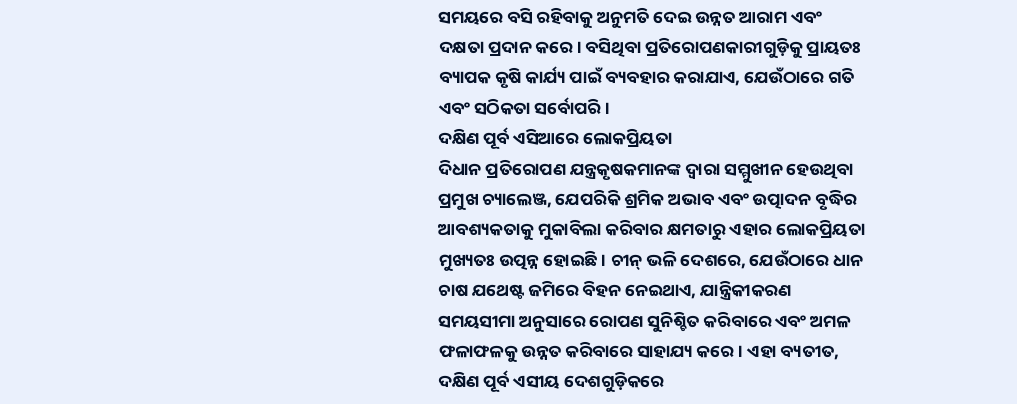ସମୟରେ ବସି ରହିବାକୁ ଅନୁମତି ଦେଇ ଉନ୍ନତ ଆରାମ ଏବଂ ଦକ୍ଷତା ପ୍ରଦାନ କରେ। ବସିଥିବା ପ୍ରତିରୋପଣକାରୀଗୁଡ଼ିକୁ ପ୍ରାୟତଃ ବ୍ୟାପକ କୃଷି କାର୍ଯ୍ୟ ପାଇଁ ବ୍ୟବହାର କରାଯାଏ, ଯେଉଁଠାରେ ଗତି ଏବଂ ସଠିକତା ସର୍ବୋପରି।
ଦକ୍ଷିଣ ପୂର୍ବ ଏସିଆରେ ଲୋକପ୍ରିୟତା
ଦିଧାନ ପ୍ରତିରୋପଣ ଯନ୍ତ୍ରକୃଷକମାନଙ୍କ ଦ୍ୱାରା ସମ୍ମୁଖୀନ ହେଉଥିବା ପ୍ରମୁଖ ଚ୍ୟାଲେଞ୍ଜ, ଯେପରିକି ଶ୍ରମିକ ଅଭାବ ଏବଂ ଉତ୍ପାଦନ ବୃଦ୍ଧିର ଆବଶ୍ୟକତାକୁ ମୁକାବିଲା କରିବାର କ୍ଷମତାରୁ ଏହାର ଲୋକପ୍ରିୟତା ମୁଖ୍ୟତଃ ଉତ୍ପନ୍ନ ହୋଇଛି। ଚୀନ୍ ଭଳି ଦେଶରେ, ଯେଉଁଠାରେ ଧାନ ଚାଷ ଯଥେଷ୍ଟ ଜମିରେ ବିହନ ନେଇଥାଏ, ଯାନ୍ତ୍ରିକୀକରଣ ସମୟସୀମା ଅନୁସାରେ ରୋପଣ ସୁନିଶ୍ଚିତ କରିବାରେ ଏବଂ ଅମଳ ଫଳାଫଳକୁ ଉନ୍ନତ କରିବାରେ ସାହାଯ୍ୟ କରେ। ଏହା ବ୍ୟତୀତ, ଦକ୍ଷିଣ ପୂର୍ବ ଏସୀୟ ଦେଶଗୁଡ଼ିକରେ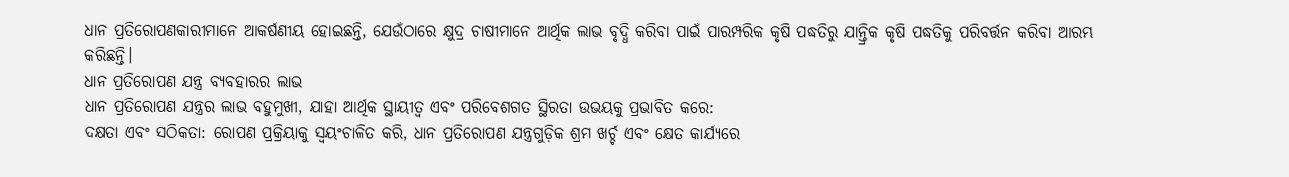ଧାନ ପ୍ରତିରୋପଣକାରୀମାନେ ଆକର୍ଷଣୀୟ ହୋଇଛନ୍ତି, ଯେଉଁଠାରେ କ୍ଷୁଦ୍ର ଚାଷୀମାନେ ଆର୍ଥିକ ଲାଭ ବୃଦ୍ଧି କରିବା ପାଇଁ ପାରମ୍ପରିକ କୃଷି ପଦ୍ଧତିରୁ ଯାନ୍ତ୍ରିକ କୃଷି ପଦ୍ଧତିକୁ ପରିବର୍ତ୍ତନ କରିବା ଆରମ୍ଭ କରିଛନ୍ତି।
ଧାନ ପ୍ରତିରୋପଣ ଯନ୍ତ୍ର ବ୍ୟବହାରର ଲାଭ
ଧାନ ପ୍ରତିରୋପଣ ଯନ୍ତ୍ରର ଲାଭ ବହୁମୁଖୀ, ଯାହା ଆର୍ଥିକ ସ୍ଥାୟୀତ୍ୱ ଏବଂ ପରିବେଶଗତ ସ୍ଥିରତା ଉଭୟକୁ ପ୍ରଭାବିତ କରେ:
ଦକ୍ଷତା ଏବଂ ସଠିକତା: ରୋପଣ ପ୍ରକ୍ରିୟାକୁ ସ୍ୱୟଂଚାଳିତ କରି, ଧାନ ପ୍ରତିରୋପଣ ଯନ୍ତ୍ରଗୁଡ଼ିକ ଶ୍ରମ ଖର୍ଚ୍ଚ ଏବଂ କ୍ଷେତ କାର୍ଯ୍ୟରେ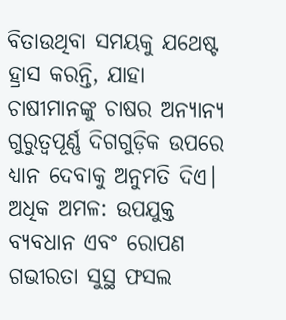ବିତାଉଥିବା ସମୟକୁ ଯଥେଷ୍ଟ ହ୍ରାସ କରନ୍ତି, ଯାହା ଚାଷୀମାନଙ୍କୁ ଚାଷର ଅନ୍ୟାନ୍ୟ ଗୁରୁତ୍ୱପୂର୍ଣ୍ଣ ଦିଗଗୁଡ଼ିକ ଉପରେ ଧ୍ୟାନ ଦେବାକୁ ଅନୁମତି ଦିଏ।
ଅଧିକ ଅମଳ: ଉପଯୁକ୍ତ ବ୍ୟବଧାନ ଏବଂ ରୋପଣ ଗଭୀରତା ସୁସ୍ଥ ଫସଲ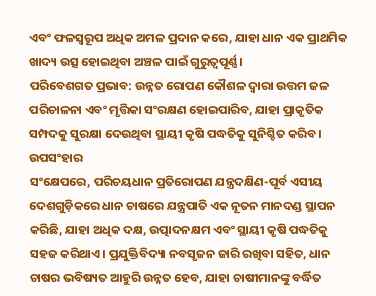ଏବଂ ଫଳସ୍ୱରୂପ ଅଧିକ ଅମଳ ପ୍ରଦାନ କରେ, ଯାହା ଧାନ ଏକ ପ୍ରାଥମିକ ଖାଦ୍ୟ ଉତ୍ସ ହୋଇଥିବା ଅଞ୍ଚଳ ପାଇଁ ଗୁରୁତ୍ୱପୂର୍ଣ୍ଣ।
ପରିବେଶଗତ ପ୍ରଭାବ: ଉନ୍ନତ ରୋପଣ କୌଶଳ ଦ୍ଵାରା ଉତ୍ତମ ଜଳ ପରିଚାଳନା ଏବଂ ମୃତ୍ତିକା ସଂରକ୍ଷଣ ହୋଇପାରିବ, ଯାହା ପ୍ରାକୃତିକ ସମ୍ପଦକୁ ସୁରକ୍ଷା ଦେଉଥିବା ସ୍ଥାୟୀ କୃଷି ପଦ୍ଧତିକୁ ସୁନିଶ୍ଚିତ କରିବ।
ଉପସଂହାର
ସଂକ୍ଷେପରେ, ପରିଚୟଧାନ ପ୍ରତିରୋପଣ ଯନ୍ତ୍ରଦକ୍ଷିଣ-ପୂର୍ବ ଏସୀୟ ଦେଶଗୁଡ଼ିକରେ ଧାନ ଚାଷରେ ଯନ୍ତ୍ରପାତି ଏକ ନୂତନ ମାନଦଣ୍ଡ ସ୍ଥାପନ କରିଛି, ଯାହା ଅଧିକ ଦକ୍ଷ, ଉତ୍ପାଦନକ୍ଷମ ଏବଂ ସ୍ଥାୟୀ କୃଷି ପଦ୍ଧତିକୁ ସହଜ କରିଥାଏ। ପ୍ରଯୁକ୍ତିବିଦ୍ୟା ନବସୃଜନ ଜାରି ରଖିବା ସହିତ, ଧାନ ଚାଷର ଭବିଷ୍ୟତ ଆହୁରି ଉନ୍ନତ ହେବ, ଯାହା ଚାଷୀମାନଙ୍କୁ ବର୍ଦ୍ଧିତ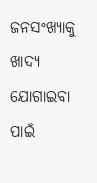ଜନସଂଖ୍ୟାକୁ ଖାଦ୍ୟ ଯୋଗାଇବା ପାଇଁ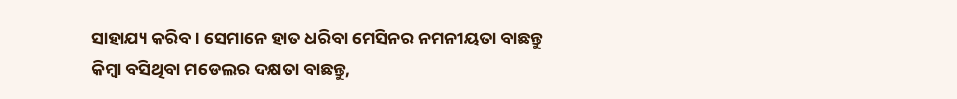ସାହାଯ୍ୟ କରିବ। ସେମାନେ ହାତ ଧରିବା ମେସିନର ନମନୀୟତା ବାଛନ୍ତୁ କିମ୍ବା ବସିଥିବା ମଡେଲର ଦକ୍ଷତା ବାଛନ୍ତୁ,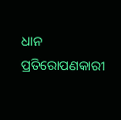ଧାନ ପ୍ରତିରୋପଣକାରୀ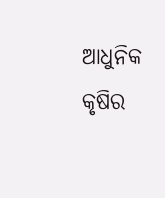ଆଧୁନିକ କୃଷିର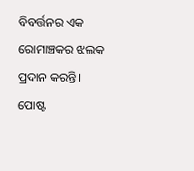ବିବର୍ତ୍ତନର ଏକ ରୋମାଞ୍ଚକର ଝଲକ ପ୍ରଦାନ କରନ୍ତି।
ପୋଷ୍ଟ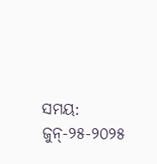ସମୟ: ଜୁନ୍-୨୫-୨୦୨୫